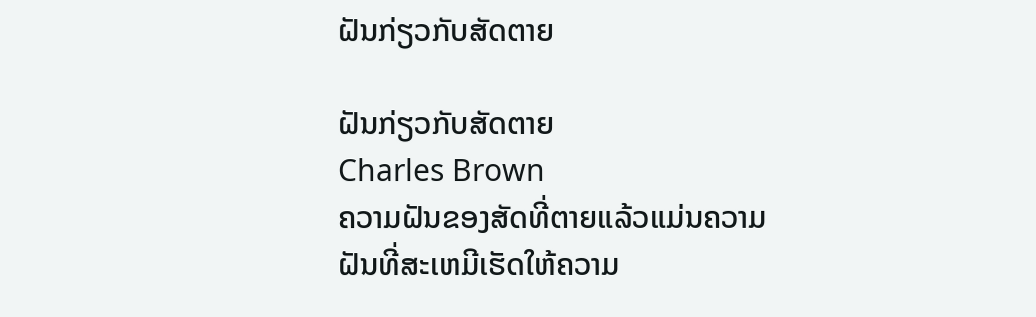ຝັນກ່ຽວກັບສັດຕາຍ

ຝັນກ່ຽວກັບສັດຕາຍ
Charles Brown
ຄວາມຝັນຂອງສັດທີ່ຕາຍແລ້ວແມ່ນຄວາມຝັນທີ່ສະເຫມີເຮັດໃຫ້ຄວາມ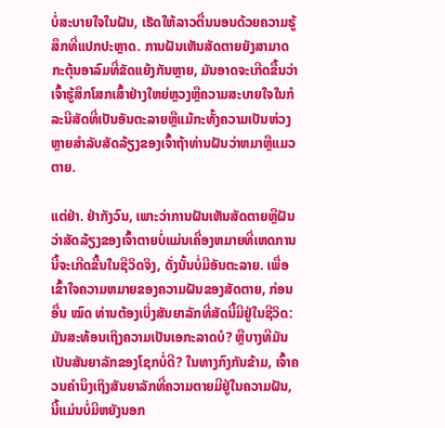ບໍ່ສະບາຍໃຈໃນຝັນ, ເຮັດໃຫ້ລາວຕື່ນນອນດ້ວຍຄວາມຮູ້ສຶກທີ່ແປກປະຫຼາດ. ການຝັນເຫັນສັດຕາຍຍັງສາມາດກະຕຸ້ນອາລົມທີ່ຂັດແຍ້ງກັນຫຼາຍ, ມັນອາດຈະເກີດຂື້ນວ່າເຈົ້າຮູ້ສຶກໂສກເສົ້າຢ່າງໃຫຍ່ຫຼວງຫຼືຄວາມສະບາຍໃຈໃນກໍລະນີສັດທີ່ເປັນອັນຕະລາຍຫຼືແມ້ກະທັ້ງຄວາມເປັນຫ່ວງຫຼາຍສໍາລັບສັດລ້ຽງຂອງເຈົ້າຖ້າທ່ານຝັນວ່າຫມາຫຼືແມວຕາຍ.

ແຕ່ຢ່າ. ຢ່າກັງວົນ, ເພາະວ່າການຝັນເຫັນສັດຕາຍຫຼືຝັນວ່າສັດລ້ຽງຂອງເຈົ້າຕາຍບໍ່ແມ່ນເຄື່ອງຫມາຍທີ່ເຫດການນີ້ຈະເກີດຂື້ນໃນຊີວິດຈິງ, ດັ່ງນັ້ນບໍ່ມີອັນຕະລາຍ. ເພື່ອເຂົ້າໃຈຄວາມຫມາຍຂອງຄວາມຝັນຂອງສັດຕາຍ, ກ່ອນອື່ນ ໝົດ ທ່ານຕ້ອງເບິ່ງສັນຍາລັກທີ່ສັດນີ້ມີຢູ່ໃນຊີວິດ: ມັນສະທ້ອນເຖິງຄວາມເປັນເອກະລາດບໍ? ຫຼືບາງທີມັນເປັນສັນຍາລັກຂອງໂຊກບໍ່ດີ? ໃນທາງກົງກັນຂ້າມ, ເຈົ້າຄວນຄໍານຶງເຖິງສັນຍາລັກທີ່ຄວາມຕາຍມີຢູ່ໃນຄວາມຝັນ, ນີ້ແມ່ນບໍ່ມີຫຍັງນອກ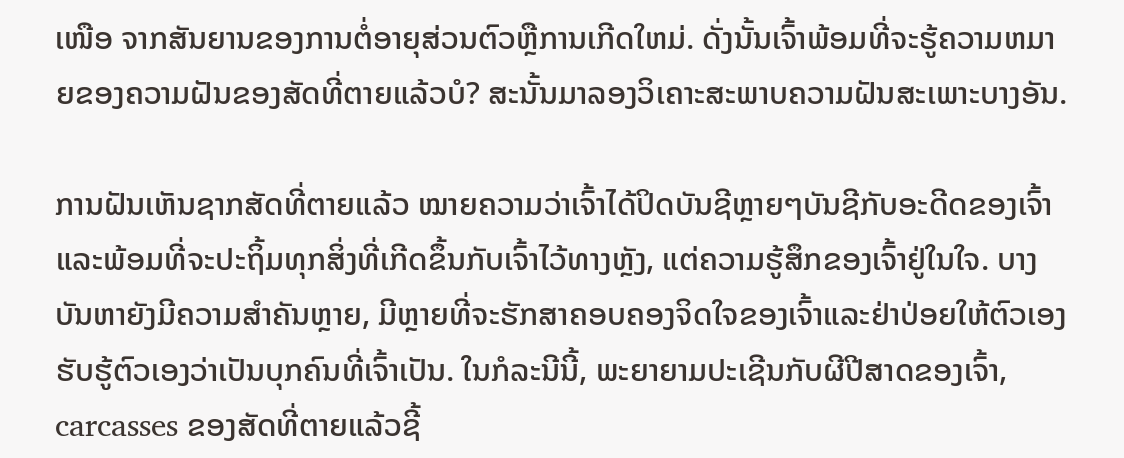ເໜືອ ຈາກສັນຍານຂອງການຕໍ່ອາຍຸສ່ວນຕົວຫຼືການເກີດໃຫມ່. ດັ່ງນັ້ນເຈົ້າພ້ອມທີ່ຈະຮູ້ຄວາມຫມາຍຂອງຄວາມຝັນຂອງສັດທີ່ຕາຍແລ້ວບໍ? ສະນັ້ນມາລອງວິເຄາະສະພາບຄວາມຝັນສະເພາະບາງອັນ.

ການຝັນເຫັນຊາກສັດທີ່ຕາຍແລ້ວ ໝາຍຄວາມວ່າເຈົ້າໄດ້ປິດບັນຊີຫຼາຍໆບັນຊີກັບອະດີດຂອງເຈົ້າ ແລະພ້ອມທີ່ຈະປະຖິ້ມທຸກສິ່ງທີ່ເກີດຂຶ້ນກັບເຈົ້າໄວ້ທາງຫຼັງ, ແຕ່ຄວາມຮູ້ສຶກຂອງເຈົ້າຢູ່ໃນໃຈ. ບາງບັນຫາຍັງມີຄວາມສໍາຄັນຫຼາຍ, ມີຫຼາຍທີ່ຈະຮັກສາຄອບຄອງຈິດໃຈຂອງເຈົ້າແລະຢ່າປ່ອຍໃຫ້ຕົວເອງຮັບຮູ້ຕົວເອງວ່າເປັນບຸກຄົນທີ່ເຈົ້າເປັນ. ໃນກໍລະນີນີ້, ພະຍາຍາມປະເຊີນກັບຜີປີສາດຂອງເຈົ້າ, carcasses ຂອງສັດທີ່ຕາຍແລ້ວຊີ້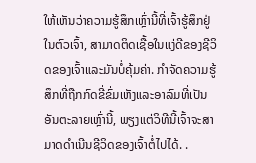ໃຫ້ເຫັນວ່າຄວາມຮູ້ສຶກເຫຼົ່ານີ້ທີ່ເຈົ້າຮູ້ສຶກຢູ່ໃນຕົວເຈົ້າ, ສາມາດຕິດເຊື້ອໃນແງ່ດີຂອງຊີວິດຂອງເຈົ້າແລະມັນບໍ່ຄຸ້ມຄ່າ. ກໍາຈັດຄວາມຮູ້ສຶກທີ່ຖືກກົດຂີ່ຂົ່ມເຫັງແລະອາລົມທີ່ເປັນອັນຕະລາຍເຫຼົ່ານີ້, ພຽງແຕ່ວິທີນີ້ເຈົ້າຈະສາມາດດໍາເນີນຊີວິດຂອງເຈົ້າຕໍ່ໄປໄດ້. .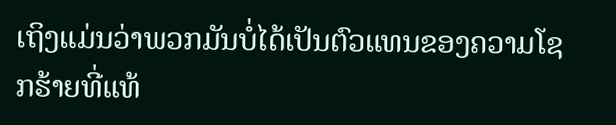ເຖິງແມ່ນວ່າພວກມັນບໍ່ໄດ້ເປັນຕົວແທນຂອງຄວາມໂຊກຮ້າຍທີ່ແທ້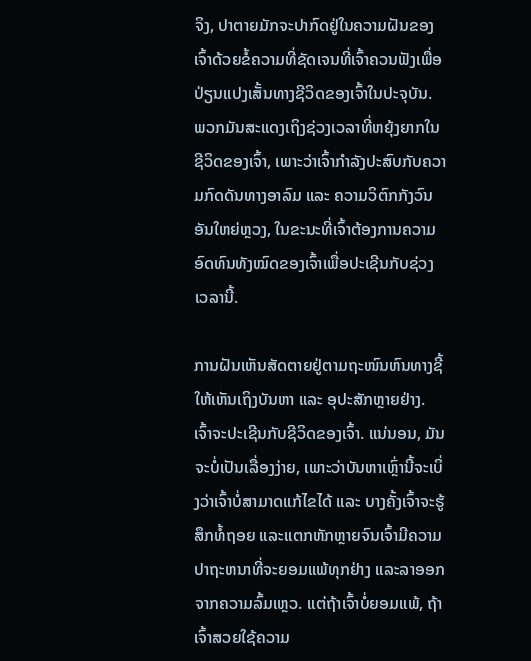ຈິງ, ປາຕາຍມັກຈະປາກົດຢູ່ໃນຄວາມຝັນຂອງເຈົ້າດ້ວຍຂໍ້ຄວາມທີ່ຊັດເຈນທີ່ເຈົ້າຄວນຟັງເພື່ອປ່ຽນແປງເສັ້ນທາງຊີວິດຂອງເຈົ້າໃນປະຈຸບັນ. ພວກມັນສະແດງເຖິງຊ່ວງເວລາທີ່ຫຍຸ້ງຍາກໃນຊີວິດຂອງເຈົ້າ, ເພາະວ່າເຈົ້າກຳລັງປະສົບກັບຄວາມກົດດັນທາງອາລົມ ແລະ ຄວາມວິຕົກກັງວົນອັນໃຫຍ່ຫຼວງ, ໃນຂະນະທີ່ເຈົ້າຕ້ອງການຄວາມອົດທົນທັງໝົດຂອງເຈົ້າເພື່ອປະເຊີນກັບຊ່ວງເວລານີ້.

ການຝັນເຫັນສັດຕາຍຢູ່ຕາມຖະໜົນຫົນທາງຊີ້ໃຫ້ເຫັນເຖິງບັນຫາ ແລະ ອຸປະສັກຫຼາຍຢ່າງ. ເຈົ້າຈະປະເຊີນກັບຊີວິດຂອງເຈົ້າ. ແນ່ນອນ, ມັນຈະບໍ່ເປັນເລື່ອງງ່າຍ, ເພາະວ່າບັນຫາເຫຼົ່ານີ້ຈະເບິ່ງວ່າເຈົ້າບໍ່ສາມາດແກ້ໄຂໄດ້ ແລະ ບາງຄັ້ງເຈົ້າຈະຮູ້ສຶກທໍ້ຖອຍ ແລະແຕກຫັກຫຼາຍຈົນເຈົ້າມີຄວາມປາຖະຫນາທີ່ຈະຍອມແພ້ທຸກຢ່າງ ແລະລາອອກຈາກຄວາມລົ້ມເຫຼວ. ແຕ່ຖ້າເຈົ້າບໍ່ຍອມແພ້, ຖ້າເຈົ້າສວຍໃຊ້ຄວາມ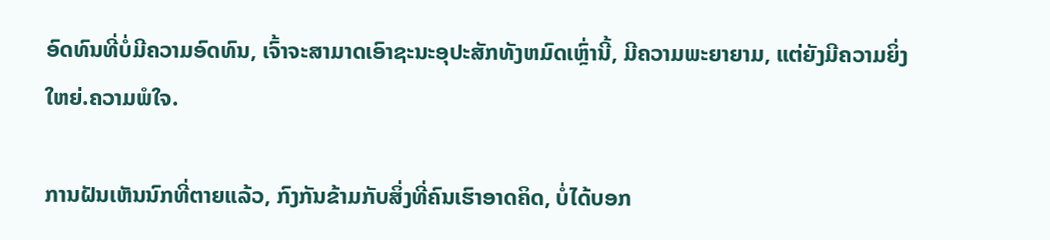ອົດທົນທີ່ບໍ່ມີຄວາມອົດທົນ, ເຈົ້າຈະສາມາດເອົາຊະນະອຸປະສັກທັງຫມົດເຫຼົ່ານີ້, ມີຄວາມພະຍາຍາມ, ແຕ່ຍັງມີຄວາມຍິ່ງໃຫຍ່.ຄວາມພໍໃຈ.

ການຝັນເຫັນນົກທີ່ຕາຍແລ້ວ, ກົງກັນຂ້າມກັບສິ່ງທີ່ຄົນເຮົາອາດຄິດ, ບໍ່ໄດ້ບອກ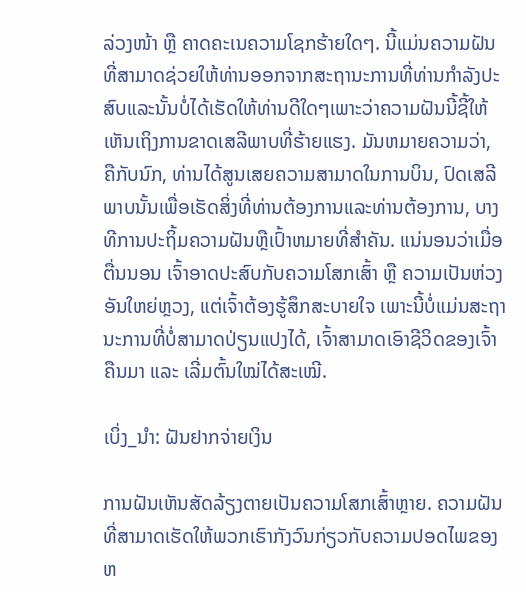ລ່ວງໜ້າ ຫຼື ຄາດຄະເນຄວາມໂຊກຮ້າຍໃດໆ. ນີ້ແມ່ນຄວາມຝັນທີ່ສາມາດຊ່ວຍໃຫ້ທ່ານອອກຈາກສະຖານະການທີ່ທ່ານກໍາລັງປະສົບແລະນັ້ນບໍ່ໄດ້ເຮັດໃຫ້ທ່ານດີໃດໆເພາະວ່າຄວາມຝັນນີ້ຊີ້ໃຫ້ເຫັນເຖິງການຂາດເສລີພາບທີ່ຮ້າຍແຮງ. ມັນຫມາຍຄວາມວ່າ, ຄືກັບນົກ, ທ່ານໄດ້ສູນເສຍຄວາມສາມາດໃນການບິນ, ປົດເສລີພາບນັ້ນເພື່ອເຮັດສິ່ງທີ່ທ່ານຕ້ອງການແລະທ່ານຕ້ອງການ, ບາງທີການປະຖິ້ມຄວາມຝັນຫຼືເປົ້າຫມາຍທີ່ສໍາຄັນ. ແນ່ນອນວ່າເມື່ອຕື່ນນອນ ເຈົ້າອາດປະສົບກັບຄວາມໂສກເສົ້າ ຫຼື ຄວາມເປັນຫ່ວງອັນໃຫຍ່ຫຼວງ, ແຕ່ເຈົ້າຕ້ອງຮູ້ສຶກສະບາຍໃຈ ເພາະນີ້ບໍ່ແມ່ນສະຖານະການທີ່ບໍ່ສາມາດປ່ຽນແປງໄດ້, ເຈົ້າສາມາດເອົາຊີວິດຂອງເຈົ້າຄືນມາ ແລະ ເລີ່ມຕົ້ນໃໝ່ໄດ້ສະເໝີ.

ເບິ່ງ_ນຳ: ຝັນຢາກຈ່າຍເງິນ

ການຝັນເຫັນສັດລ້ຽງຕາຍເປັນຄວາມໂສກເສົ້າຫຼາຍ. ຄວາມຝັນທີ່ສາມາດເຮັດໃຫ້ພວກເຮົາກັງວົນກ່ຽວກັບຄວາມປອດໄພຂອງຫ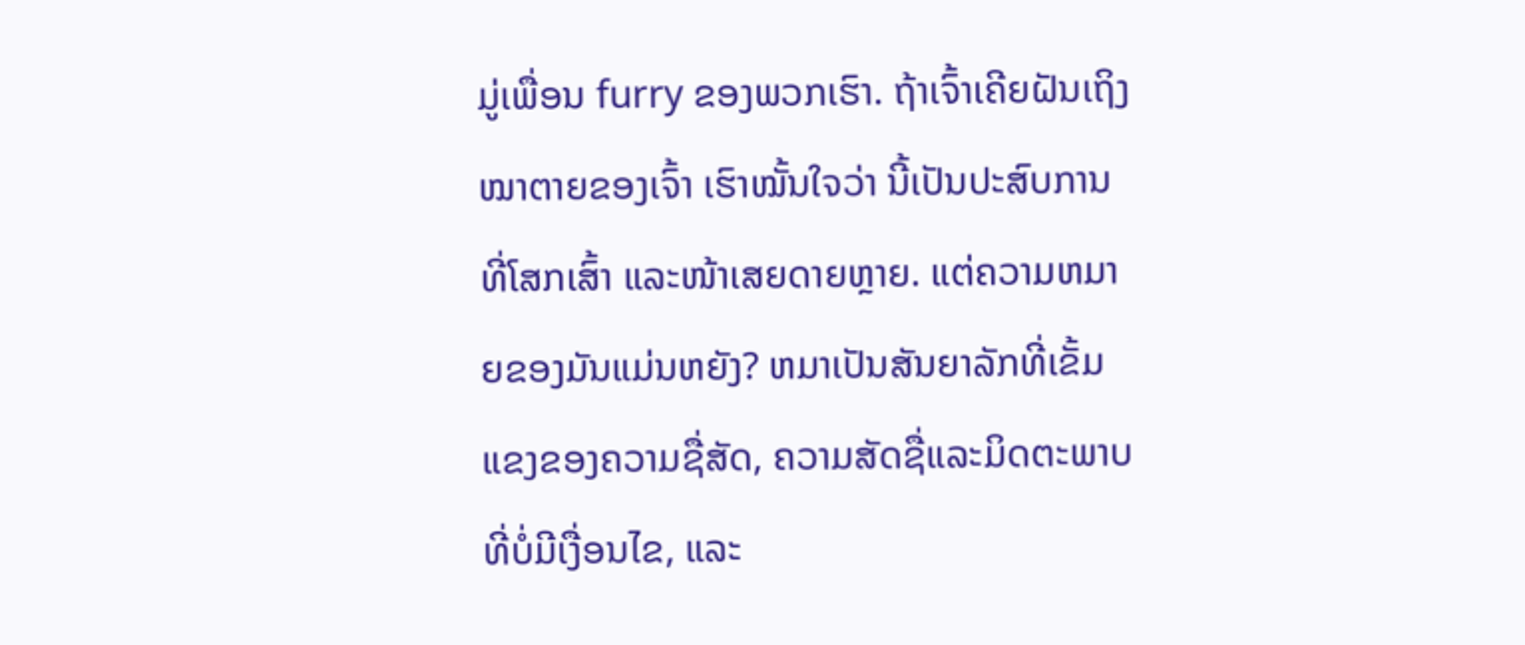ມູ່ເພື່ອນ furry ຂອງພວກເຮົາ. ຖ້າເຈົ້າເຄີຍຝັນເຖິງໝາຕາຍຂອງເຈົ້າ ເຮົາໝັ້ນໃຈວ່າ ນີ້ເປັນປະສົບການທີ່ໂສກເສົ້າ ແລະໜ້າເສຍດາຍຫຼາຍ. ແຕ່ຄວາມຫມາຍຂອງມັນແມ່ນຫຍັງ? ຫມາເປັນສັນຍາລັກທີ່ເຂັ້ມແຂງຂອງຄວາມຊື່ສັດ, ຄວາມສັດຊື່ແລະມິດຕະພາບທີ່ບໍ່ມີເງື່ອນໄຂ, ແລະ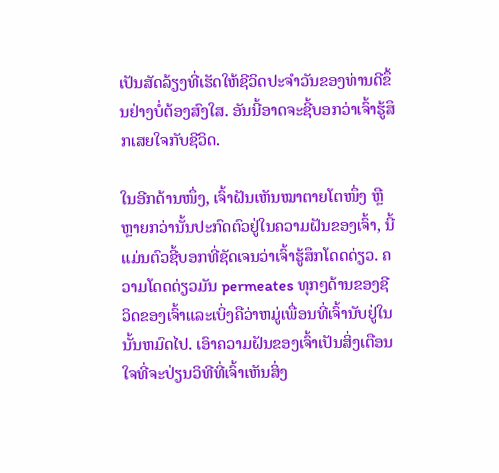ເປັນສັດລ້ຽງທີ່ເຮັດໃຫ້ຊີວິດປະຈໍາວັນຂອງທ່ານດີຂຶ້ນຢ່າງບໍ່ຕ້ອງສົງໃສ. ອັນນີ້ອາດຈະຊີ້ບອກວ່າເຈົ້າຮູ້ສຶກເສຍໃຈກັບຊີວິດ.

ໃນອີກດ້ານໜຶ່ງ, ເຈົ້າຝັນເຫັນໝາຕາຍໂຕໜຶ່ງ ຫຼື ຫຼາຍກວ່ານັ້ນປະກົດຕົວຢູ່ໃນຄວາມຝັນຂອງເຈົ້າ, ນີ້ແມ່ນຕົວຊີ້ບອກທີ່ຊັດເຈນວ່າເຈົ້າຮູ້ສຶກໂດດດ່ຽວ. ຄວາມໂດດດ່ຽວມັນ permeates ທຸກໆດ້ານຂອງຊີວິດຂອງເຈົ້າແລະເບິ່ງຄືວ່າຫມູ່ເພື່ອນທີ່ເຈົ້ານັບຢູ່ໃນນັ້ນຫມົດໄປ. ເອົາຄວາມຝັນຂອງເຈົ້າເປັນສິ່ງເຕືອນໃຈທີ່ຈະປ່ຽນວິທີທີ່ເຈົ້າເຫັນສິ່ງ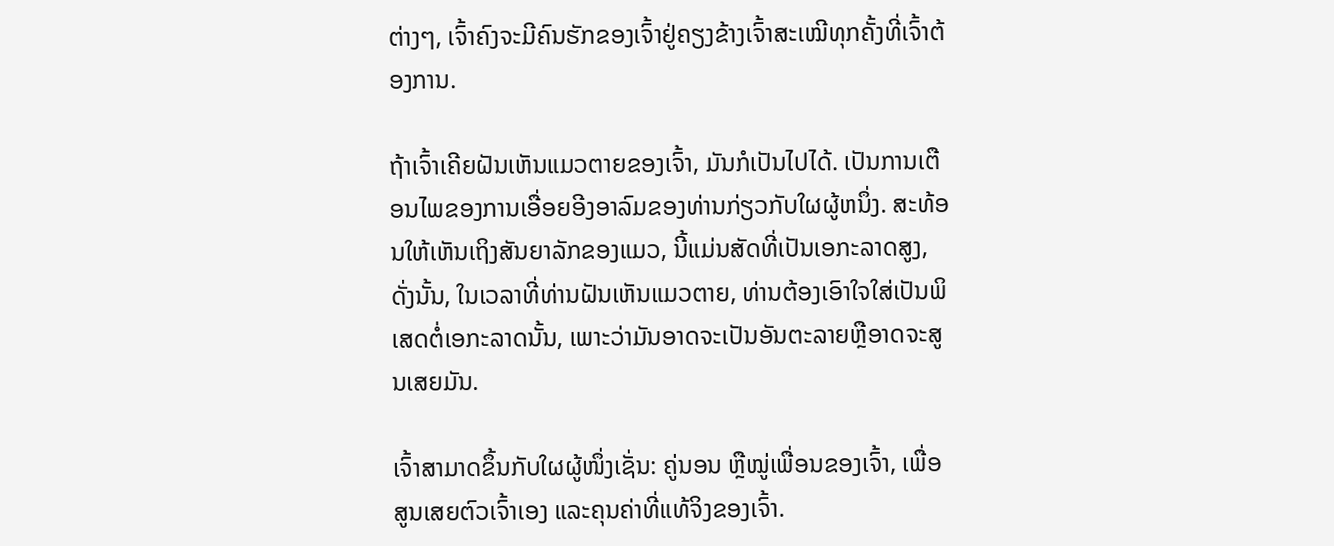ຕ່າງໆ, ເຈົ້າຄົງຈະມີຄົນຮັກຂອງເຈົ້າຢູ່ຄຽງຂ້າງເຈົ້າສະເໝີທຸກຄັ້ງທີ່ເຈົ້າຕ້ອງການ.

ຖ້າເຈົ້າເຄີຍຝັນເຫັນແມວຕາຍຂອງເຈົ້າ, ມັນກໍເປັນໄປໄດ້. ເປັນການເຕືອນໄພຂອງການເອື່ອຍອີງອາລົມຂອງທ່ານກ່ຽວກັບໃຜຜູ້ຫນຶ່ງ. ສະທ້ອນໃຫ້ເຫັນເຖິງສັນຍາລັກຂອງແມວ, ນີ້ແມ່ນສັດທີ່ເປັນເອກະລາດສູງ, ດັ່ງນັ້ນ, ໃນເວລາທີ່ທ່ານຝັນເຫັນແມວຕາຍ, ທ່ານຕ້ອງເອົາໃຈໃສ່ເປັນພິເສດຕໍ່ເອກະລາດນັ້ນ, ເພາະວ່າມັນອາດຈະເປັນອັນຕະລາຍຫຼືອາດຈະສູນເສຍມັນ.

ເຈົ້າສາມາດຂຶ້ນກັບໃຜຜູ້ໜຶ່ງເຊັ່ນ: ຄູ່ນອນ ຫຼືໝູ່ເພື່ອນຂອງເຈົ້າ, ເພື່ອສູນເສຍຕົວເຈົ້າເອງ ແລະຄຸນຄ່າທີ່ແທ້ຈິງຂອງເຈົ້າ.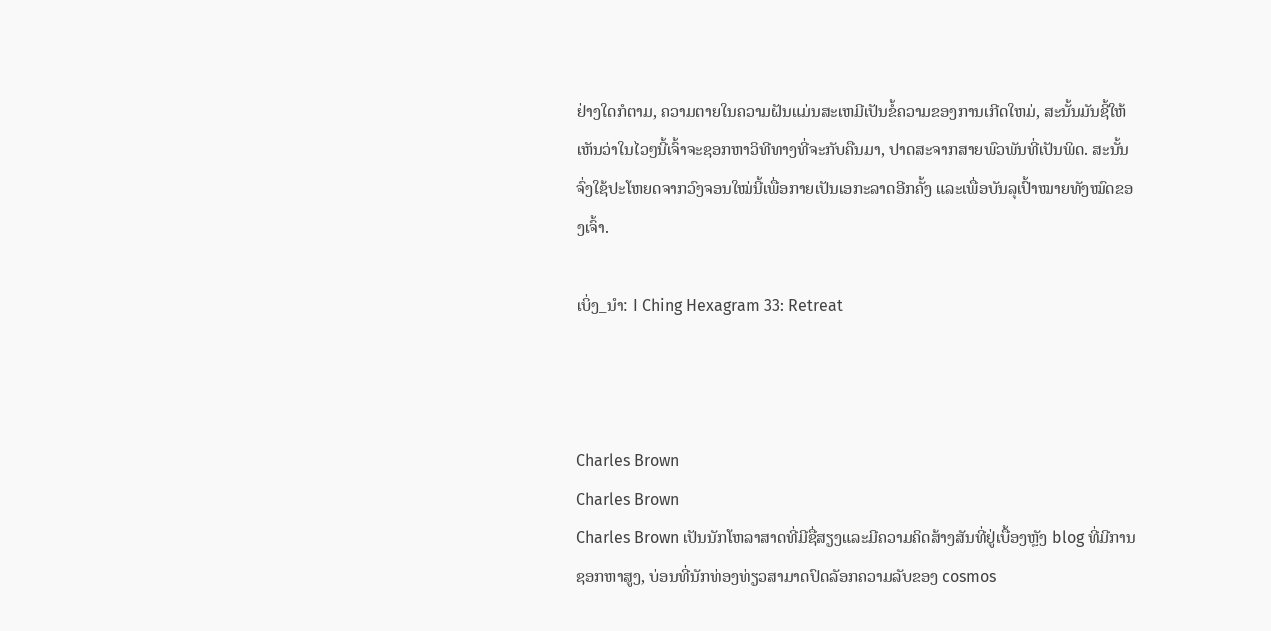ຢ່າງໃດກໍຕາມ, ຄວາມຕາຍໃນຄວາມຝັນແມ່ນສະເຫມີເປັນຂໍ້ຄວາມຂອງການເກີດໃຫມ່, ສະນັ້ນມັນຊີ້ໃຫ້ເຫັນວ່າໃນໄວໆນີ້ເຈົ້າຈະຊອກຫາວິທີທາງທີ່ຈະກັບຄືນມາ, ປາດສະຈາກສາຍພົວພັນທີ່ເປັນພິດ. ສະນັ້ນຈົ່ງໃຊ້ປະໂຫຍດຈາກວົງຈອນໃໝ່ນີ້ເພື່ອກາຍເປັນເອກະລາດອີກຄັ້ງ ແລະເພື່ອບັນລຸເປົ້າໝາຍທັງໝົດຂອງເຈົ້າ.

ເບິ່ງ_ນຳ: I Ching Hexagram 33: Retreat



Charles Brown
Charles Brown
Charles Brown ເປັນນັກໂຫລາສາດທີ່ມີຊື່ສຽງແລະມີຄວາມຄິດສ້າງສັນທີ່ຢູ່ເບື້ອງຫຼັງ blog ທີ່ມີການຊອກຫາສູງ, ບ່ອນທີ່ນັກທ່ອງທ່ຽວສາມາດປົດລັອກຄວາມລັບຂອງ cosmos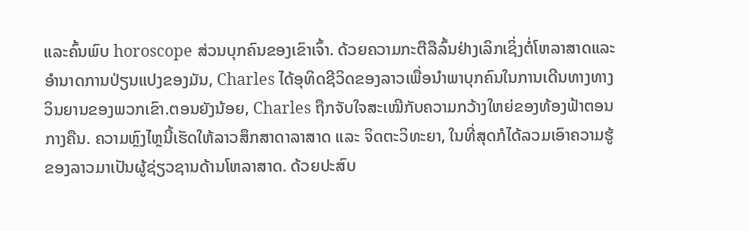ແລະຄົ້ນພົບ horoscope ສ່ວນບຸກຄົນຂອງເຂົາເຈົ້າ. ດ້ວຍຄວາມກະຕືລືລົ້ນຢ່າງເລິກເຊິ່ງຕໍ່ໂຫລາສາດແລະອໍານາດການປ່ຽນແປງຂອງມັນ, Charles ໄດ້ອຸທິດຊີວິດຂອງລາວເພື່ອນໍາພາບຸກຄົນໃນການເດີນທາງທາງວິນຍານຂອງພວກເຂົາ.ຕອນຍັງນ້ອຍ, Charles ຖືກຈັບໃຈສະເໝີກັບຄວາມກວ້າງໃຫຍ່ຂອງທ້ອງຟ້າຕອນກາງຄືນ. ຄວາມຫຼົງໄຫຼນີ້ເຮັດໃຫ້ລາວສຶກສາດາລາສາດ ແລະ ຈິດຕະວິທະຍາ, ໃນທີ່ສຸດກໍໄດ້ລວມເອົາຄວາມຮູ້ຂອງລາວມາເປັນຜູ້ຊ່ຽວຊານດ້ານໂຫລາສາດ. ດ້ວຍປະສົບ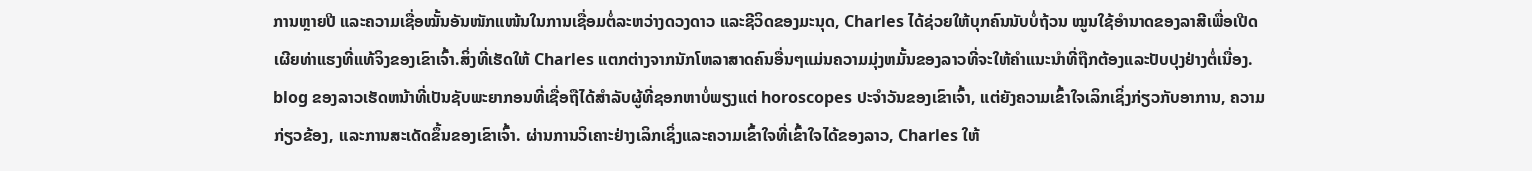ການຫຼາຍປີ ແລະຄວາມເຊື່ອໝັ້ນອັນໜັກແໜ້ນໃນການເຊື່ອມຕໍ່ລະຫວ່າງດວງດາວ ແລະຊີວິດຂອງມະນຸດ, Charles ໄດ້ຊ່ວຍໃຫ້ບຸກຄົນນັບບໍ່ຖ້ວນ ໝູນໃຊ້ອຳນາດຂອງລາສີເພື່ອເປີດເຜີຍທ່າແຮງທີ່ແທ້ຈິງຂອງເຂົາເຈົ້າ.ສິ່ງທີ່ເຮັດໃຫ້ Charles ແຕກຕ່າງຈາກນັກໂຫລາສາດຄົນອື່ນໆແມ່ນຄວາມມຸ່ງຫມັ້ນຂອງລາວທີ່ຈະໃຫ້ຄໍາແນະນໍາທີ່ຖືກຕ້ອງແລະປັບປຸງຢ່າງຕໍ່ເນື່ອງ. blog ຂອງລາວເຮັດຫນ້າທີ່ເປັນຊັບພະຍາກອນທີ່ເຊື່ອຖືໄດ້ສໍາລັບຜູ້ທີ່ຊອກຫາບໍ່ພຽງແຕ່ horoscopes ປະຈໍາວັນຂອງເຂົາເຈົ້າ, ແຕ່ຍັງຄວາມເຂົ້າໃຈເລິກເຊິ່ງກ່ຽວກັບອາການ, ຄວາມກ່ຽວຂ້ອງ, ແລະການສະເດັດຂຶ້ນຂອງເຂົາເຈົ້າ. ຜ່ານການວິເຄາະຢ່າງເລິກເຊິ່ງແລະຄວາມເຂົ້າໃຈທີ່ເຂົ້າໃຈໄດ້ຂອງລາວ, Charles ໃຫ້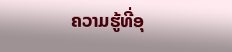ຄວາມຮູ້ທີ່ອຸ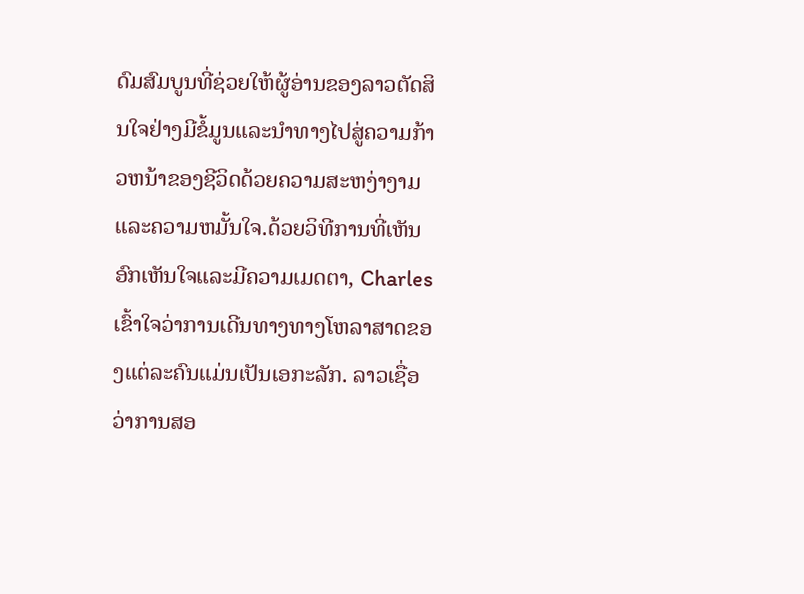ດົມສົມບູນທີ່ຊ່ວຍໃຫ້ຜູ້ອ່ານຂອງລາວຕັດສິນໃຈຢ່າງມີຂໍ້ມູນແລະນໍາທາງໄປສູ່ຄວາມກ້າວຫນ້າຂອງຊີວິດດ້ວຍຄວາມສະຫງ່າງາມແລະຄວາມຫມັ້ນໃຈ.ດ້ວຍວິທີການທີ່ເຫັນອົກເຫັນໃຈແລະມີຄວາມເມດຕາ, Charles ເຂົ້າໃຈວ່າການເດີນທາງທາງໂຫລາສາດຂອງແຕ່ລະຄົນແມ່ນເປັນເອກະລັກ. ລາວເຊື່ອວ່າການສອ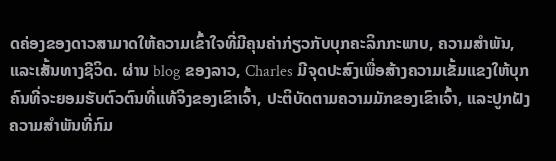ດຄ່ອງຂອງດາວສາມາດໃຫ້ຄວາມເຂົ້າໃຈທີ່ມີຄຸນຄ່າກ່ຽວກັບບຸກຄະລິກກະພາບ, ຄວາມສໍາພັນ, ແລະເສັ້ນທາງຊີວິດ. ຜ່ານ blog ຂອງລາວ, Charles ມີຈຸດປະສົງເພື່ອສ້າງຄວາມເຂັ້ມແຂງໃຫ້ບຸກຄົນທີ່ຈະຍອມຮັບຕົວຕົນທີ່ແທ້ຈິງຂອງເຂົາເຈົ້າ, ປະຕິບັດຕາມຄວາມມັກຂອງເຂົາເຈົ້າ, ແລະປູກຝັງຄວາມສໍາພັນທີ່ກົມ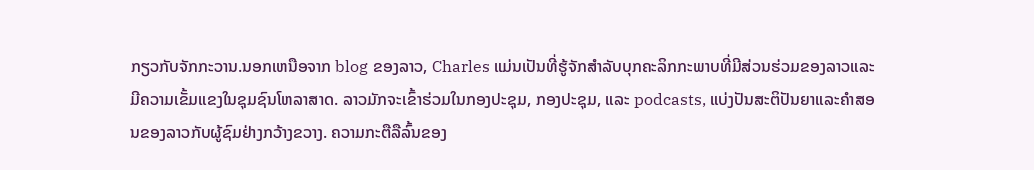ກຽວກັບຈັກກະວານ.ນອກເຫນືອຈາກ blog ຂອງລາວ, Charles ແມ່ນເປັນທີ່ຮູ້ຈັກສໍາລັບບຸກຄະລິກກະພາບທີ່ມີສ່ວນຮ່ວມຂອງລາວແລະມີຄວາມເຂັ້ມແຂງໃນຊຸມຊົນໂຫລາສາດ. ລາວມັກຈະເຂົ້າຮ່ວມໃນກອງປະຊຸມ, ກອງປະຊຸມ, ແລະ podcasts, ແບ່ງປັນສະຕິປັນຍາແລະຄໍາສອນຂອງລາວກັບຜູ້ຊົມຢ່າງກວ້າງຂວາງ. ຄວາມກະຕືລືລົ້ນຂອງ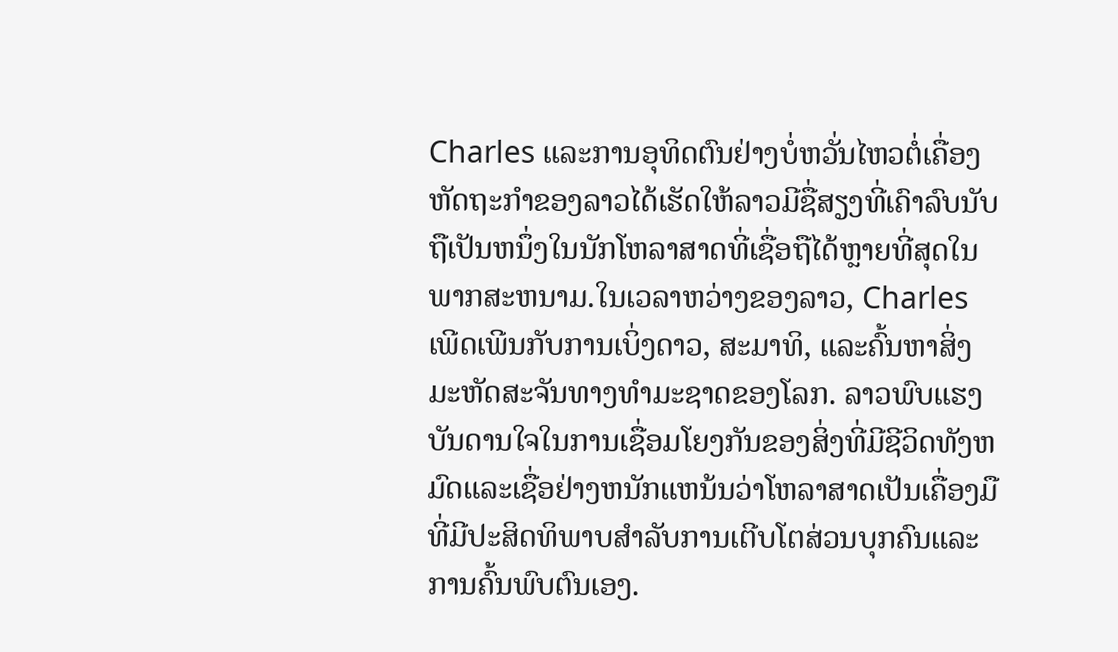Charles ແລະການອຸທິດຕົນຢ່າງບໍ່ຫວັ່ນໄຫວຕໍ່ເຄື່ອງຫັດຖະກໍາຂອງລາວໄດ້ເຮັດໃຫ້ລາວມີຊື່ສຽງທີ່ເຄົາລົບນັບຖືເປັນຫນຶ່ງໃນນັກໂຫລາສາດທີ່ເຊື່ອຖືໄດ້ຫຼາຍທີ່ສຸດໃນພາກສະຫນາມ.ໃນເວລາຫວ່າງຂອງລາວ, Charles ເພີດເພີນກັບການເບິ່ງດາວ, ສະມາທິ, ແລະຄົ້ນຫາສິ່ງມະຫັດສະຈັນທາງທໍາມະຊາດຂອງໂລກ. ລາວພົບແຮງບັນດານໃຈໃນການເຊື່ອມໂຍງກັນຂອງສິ່ງທີ່ມີຊີວິດທັງຫມົດແລະເຊື່ອຢ່າງຫນັກແຫນ້ນວ່າໂຫລາສາດເປັນເຄື່ອງມືທີ່ມີປະສິດທິພາບສໍາລັບການເຕີບໂຕສ່ວນບຸກຄົນແລະການຄົ້ນພົບຕົນເອງ.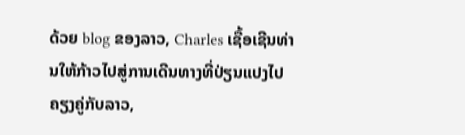ດ້ວຍ blog ຂອງລາວ, Charles ເຊື້ອເຊີນທ່ານໃຫ້ກ້າວໄປສູ່ການເດີນທາງທີ່ປ່ຽນແປງໄປຄຽງຄູ່ກັບລາວ,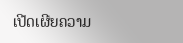ເປີດເຜີຍຄວາມ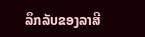ລຶກລັບຂອງລາສີ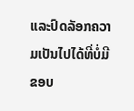ແລະປົດລັອກຄວາມເປັນໄປໄດ້ທີ່ບໍ່ມີຂອບ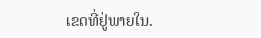ເຂດທີ່ຢູ່ພາຍໃນ.